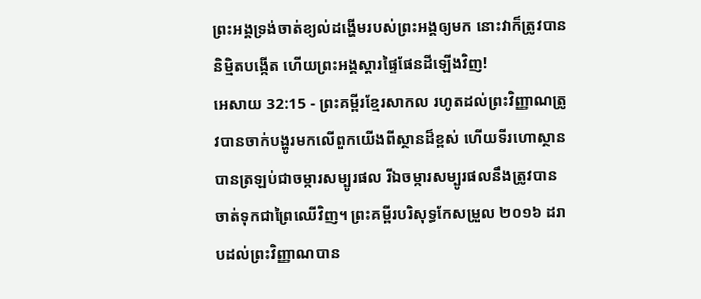ព្រះអង្គទ្រង់ចាត់ខ្យល់ដង្ហើមរបស់ព្រះអង្គឲ្យមក នោះវាក៏ត្រូវបាននិម្មិតបង្កើត ហើយព្រះអង្គស្ដារផ្ទៃផែនដីឡើងវិញ!
អេសាយ 32:15 - ព្រះគម្ពីរខ្មែរសាកល រហូតដល់ព្រះវិញ្ញាណត្រូវបានចាក់បង្ហូរមកលើពួកយើងពីស្ថានដ៏ខ្ពស់ ហើយទីរហោស្ថានបានត្រឡប់ជាចម្ការសម្បូរផល រីឯចម្ការសម្បូរផលនឹងត្រូវបានចាត់ទុកជាព្រៃឈើវិញ។ ព្រះគម្ពីរបរិសុទ្ធកែសម្រួល ២០១៦ ដរាបដល់ព្រះវិញ្ញាណបាន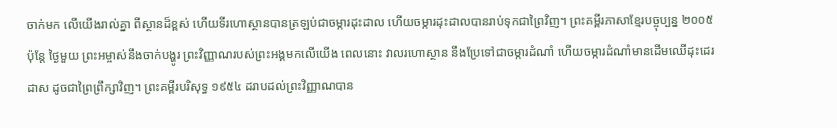ចាក់មក លើយើងរាល់គ្នា ពីស្ថានដ៏ខ្ពស់ ហើយទីរហោស្ថានបានត្រឡប់ជាចម្ការដុះដាល ហើយចម្ការដុះដាលបានរាប់ទុកជាព្រៃវិញ។ ព្រះគម្ពីរភាសាខ្មែរបច្ចុប្បន្ន ២០០៥ ប៉ុន្តែ ថ្ងៃមួយ ព្រះអម្ចាស់នឹងចាក់បង្ហូរ ព្រះវិញ្ញាណរបស់ព្រះអង្គមកលើយើង ពេលនោះ វាលរហោស្ថាន នឹងប្រែទៅជាចម្ការដំណាំ ហើយចម្ការដំណាំមានដើមឈើដុះដេរដាស ដូចជាព្រៃព្រឹក្សាវិញ។ ព្រះគម្ពីរបរិសុទ្ធ ១៩៥៤ ដរាបដល់ព្រះវិញ្ញាណបាន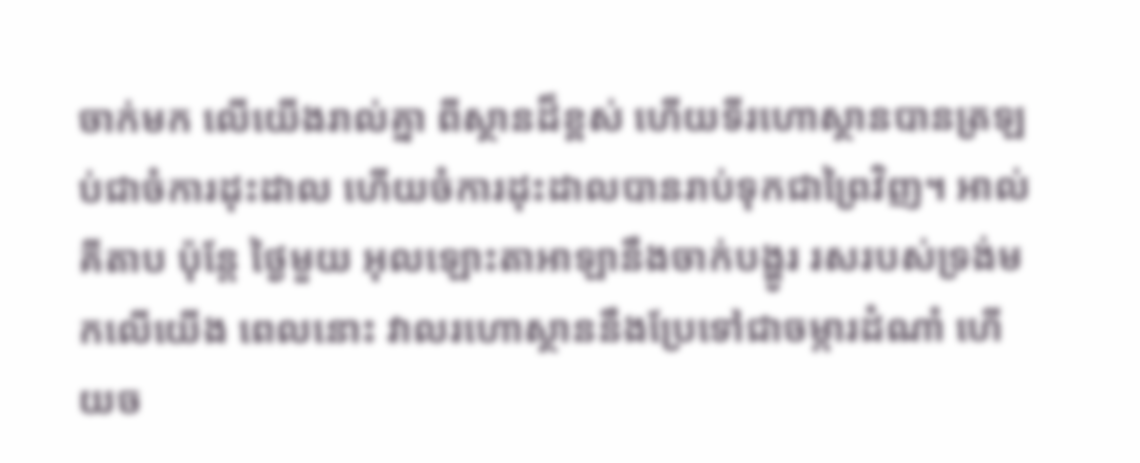ចាក់មក លើយើងរាល់គ្នា ពីស្ថានដ៏ខ្ពស់ ហើយទីរហោស្ថានបានត្រឡប់ជាចំការដុះដាល ហើយចំការដុះដាលបានរាប់ទុកជាព្រៃវិញ។ អាល់គីតាប ប៉ុន្តែ ថ្ងៃមួយ អុលឡោះតាអាឡានឹងចាក់បង្ហូរ រសរបស់ទ្រង់មកលើយើង ពេលនោះ វាលរហោស្ថាននឹងប្រែទៅជាចម្ការដំណាំ ហើយច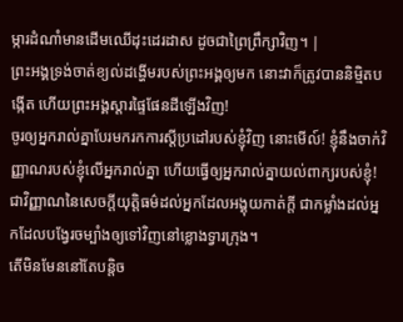ម្ការដំណាំមានដើមឈើដុះដេរដាស ដូចជាព្រៃព្រឹក្សាវិញ។ |
ព្រះអង្គទ្រង់ចាត់ខ្យល់ដង្ហើមរបស់ព្រះអង្គឲ្យមក នោះវាក៏ត្រូវបាននិម្មិតបង្កើត ហើយព្រះអង្គស្ដារផ្ទៃផែនដីឡើងវិញ!
ចូរឲ្យអ្នករាល់គ្នាបែរមករកការស្ដីប្រដៅរបស់ខ្ញុំវិញ នោះមើល៍! ខ្ញុំនឹងចាក់វិញ្ញាណរបស់ខ្ញុំលើអ្នករាល់គ្នា ហើយធ្វើឲ្យអ្នករាល់គ្នាយល់ពាក្យរបស់ខ្ញុំ!
ជាវិញ្ញាណនៃសេចក្ដីយុត្តិធម៌ដល់អ្នកដែលអង្គុយកាត់ក្ដី ជាកម្លាំងដល់អ្នកដែលបង្វែរចម្បាំងឲ្យទៅវិញនៅខ្លោងទ្វារក្រុង។
តើមិនមែននៅតែបន្តិច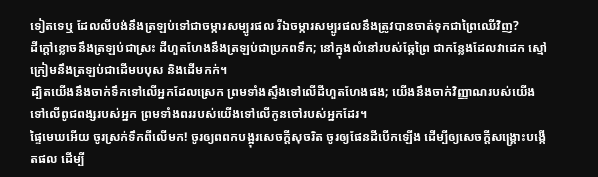ទៀតទេឬ ដែលលីបង់នឹងត្រឡប់ទៅជាចម្ការសម្បូរផល រីឯចម្ការសម្បូរផលនឹងត្រូវបានចាត់ទុកជាព្រៃឈើវិញ?
ដីក្ដៅខ្លោចនឹងត្រឡប់ជាស្រះ ដីហួតហែងនឹងត្រឡប់ជាប្រភពទឹក; នៅក្នុងលំនៅរបស់ឆ្កែព្រៃ ជាកន្លែងដែលវាដេក ស្មៅក្រៀមនឹងត្រឡប់ជាដើមបបុស និងដើមកក់។
ដ្បិតយើងនឹងចាក់ទឹកទៅលើអ្នកដែលស្រេក ព្រមទាំងស្ទឹងទៅលើដីហួតហែងផង; យើងនឹងចាក់វិញ្ញាណរបស់យើងទៅលើពូជពង្សរបស់អ្នក ព្រមទាំងពររបស់យើងទៅលើកូនចៅរបស់អ្នកដែរ។
ផ្ទៃមេឃអើយ ចូរស្រក់ទឹកពីលើមក! ចូរឲ្យពពកបង្អុរសេចក្ដីសុចរិត ចូរឲ្យផែនដីបើកឡើង ដើម្បីឲ្យសេចក្ដីសង្គ្រោះបង្កើតផល ដើម្បី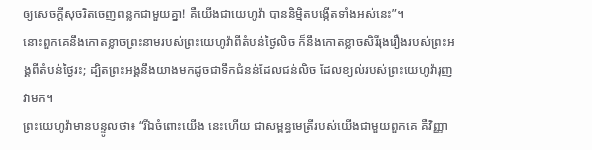ឲ្យសេចក្ដីសុចរិតចេញពន្លកជាមួយគ្នា! គឺយើងជាយេហូវ៉ា បាននិម្មិតបង្កើតទាំងអស់នេះ”។
នោះពួកគេនឹងកោតខ្លាចព្រះនាមរបស់ព្រះយេហូវ៉ាពីតំបន់ថ្ងៃលិច ក៏នឹងកោតខ្លាចសិរីរុងរឿងរបស់ព្រះអង្គពីតំបន់ថ្ងៃរះ; ដ្បិតព្រះអង្គនឹងយាងមកដូចជាទឹកជំនន់ដែលជន់លិច ដែលខ្យល់របស់ព្រះយេហូវ៉ារុញវាមក។
ព្រះយេហូវ៉ាមានបន្ទូលថា៖ “រីឯចំពោះយើង នេះហើយ ជាសម្ពន្ធមេត្រីរបស់យើងជាមួយពួកគេ គឺវិញ្ញា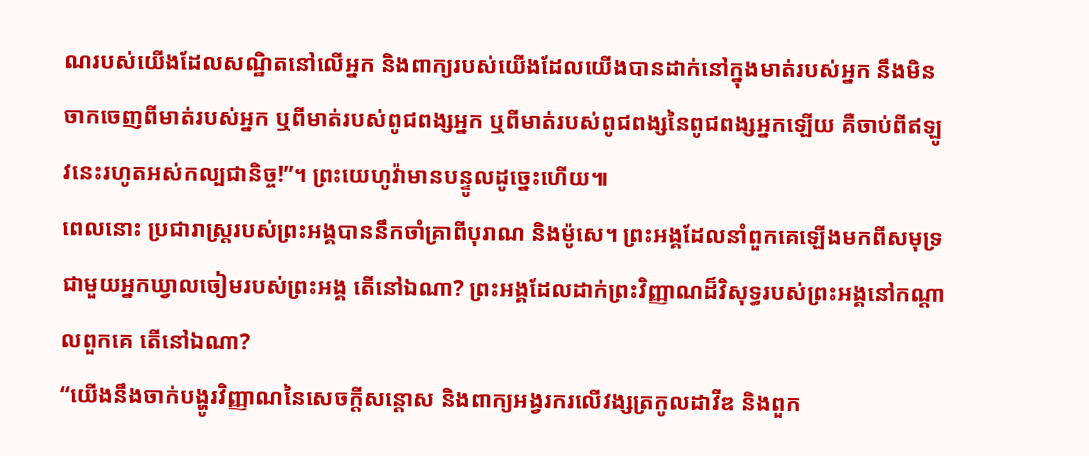ណរបស់យើងដែលសណ្ឋិតនៅលើអ្នក និងពាក្យរបស់យើងដែលយើងបានដាក់នៅក្នុងមាត់របស់អ្នក នឹងមិនចាកចេញពីមាត់របស់អ្នក ឬពីមាត់របស់ពូជពង្សអ្នក ឬពីមាត់របស់ពូជពង្សនៃពូជពង្សអ្នកឡើយ គឺចាប់ពីឥឡូវនេះរហូតអស់កល្បជានិច្ច!”។ ព្រះយេហូវ៉ាមានបន្ទូលដូច្នេះហើយ៕
ពេលនោះ ប្រជារាស្ត្ររបស់ព្រះអង្គបាននឹកចាំគ្រាពីបុរាណ និងម៉ូសេ។ ព្រះអង្គដែលនាំពួកគេឡើងមកពីសមុទ្រជាមួយអ្នកឃ្វាលចៀមរបស់ព្រះអង្គ តើនៅឯណា? ព្រះអង្គដែលដាក់ព្រះវិញ្ញាណដ៏វិសុទ្ធរបស់ព្រះអង្គនៅកណ្ដាលពួកគេ តើនៅឯណា?
“យើងនឹងចាក់បង្ហូរវិញ្ញាណនៃសេចក្ដីសន្ដោស និងពាក្យអង្វរករលើវង្សត្រកូលដាវីឌ និងពួក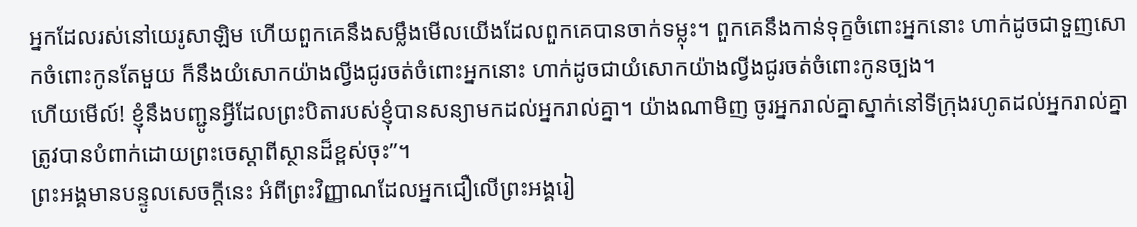អ្នកដែលរស់នៅយេរូសាឡិម ហើយពួកគេនឹងសម្លឹងមើលយើងដែលពួកគេបានចាក់ទម្លុះ។ ពួកគេនឹងកាន់ទុក្ខចំពោះអ្នកនោះ ហាក់ដូចជាទួញសោកចំពោះកូនតែមួយ ក៏នឹងយំសោកយ៉ាងល្វីងជូរចត់ចំពោះអ្នកនោះ ហាក់ដូចជាយំសោកយ៉ាងល្វីងជូរចត់ចំពោះកូនច្បង។
ហើយមើល៍! ខ្ញុំនឹងបញ្ជូនអ្វីដែលព្រះបិតារបស់ខ្ញុំបានសន្យាមកដល់អ្នករាល់គ្នា។ យ៉ាងណាមិញ ចូរអ្នករាល់គ្នាស្នាក់នៅទីក្រុងរហូតដល់អ្នករាល់គ្នាត្រូវបានបំពាក់ដោយព្រះចេស្ដាពីស្ថានដ៏ខ្ពស់ចុះ”។
ព្រះអង្គមានបន្ទូលសេចក្ដីនេះ អំពីព្រះវិញ្ញាណដែលអ្នកជឿលើព្រះអង្គរៀ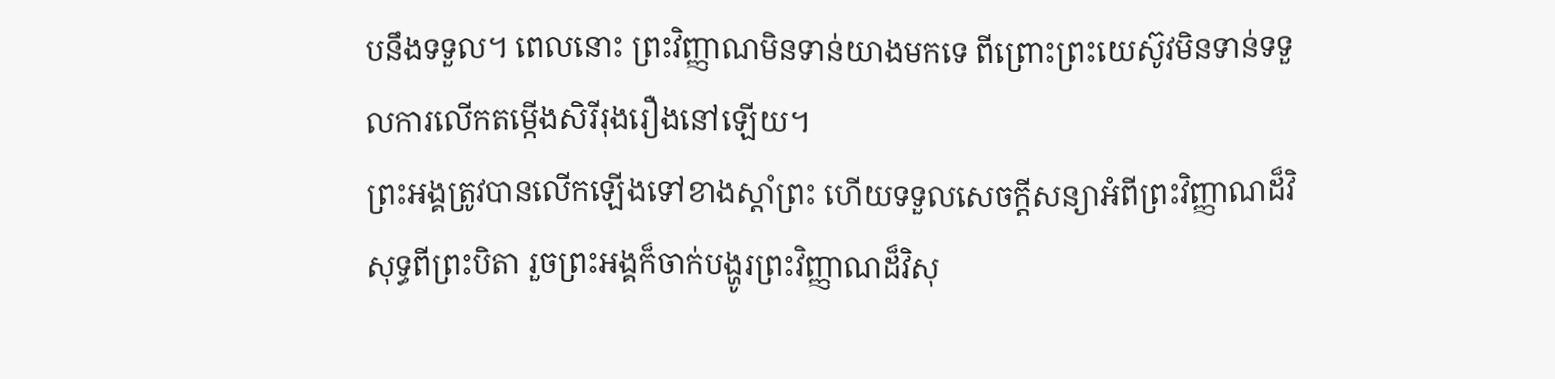បនឹងទទួល។ ពេលនោះ ព្រះវិញ្ញាណមិនទាន់យាងមកទេ ពីព្រោះព្រះយេស៊ូវមិនទាន់ទទួលការលើកតម្កើងសិរីរុងរឿងនៅឡើយ។
ព្រះអង្គត្រូវបានលើកឡើងទៅខាងស្ដាំព្រះ ហើយទទួលសេចក្ដីសន្យាអំពីព្រះវិញ្ញាណដ៏វិសុទ្ធពីព្រះបិតា រួចព្រះអង្គក៏ចាក់បង្ហូរព្រះវិញ្ញាណដ៏វិសុ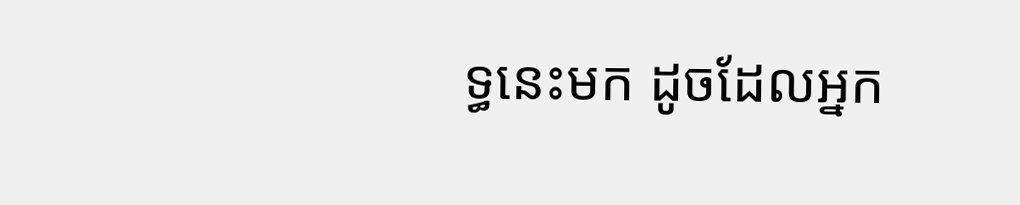ទ្ធនេះមក ដូចដែលអ្នក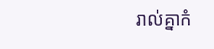រាល់គ្នាកំ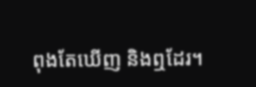ពុងតែឃើញ និងឮដែរ។